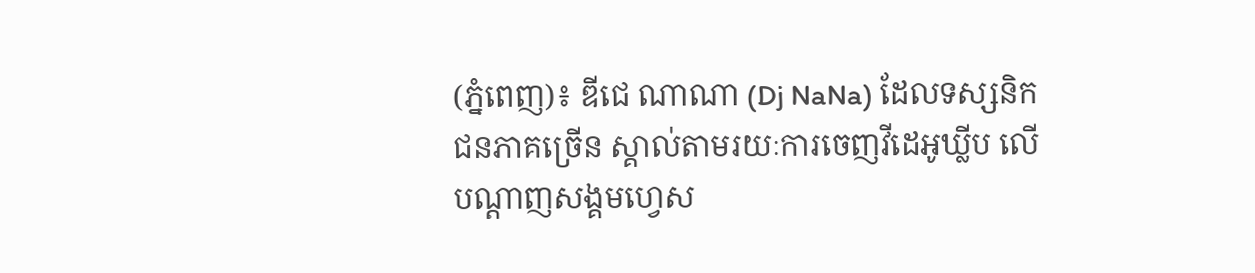(ភ្នំពេញ)៖ ឌីជេ ណាណា (Dj NaNa) ដែលទស្សនិកជនភាគច្រើន ស្គាល់តាមរយៈការចេញវីដេអូឃ្លីប លើបណ្ដាញសង្គមហ្វេស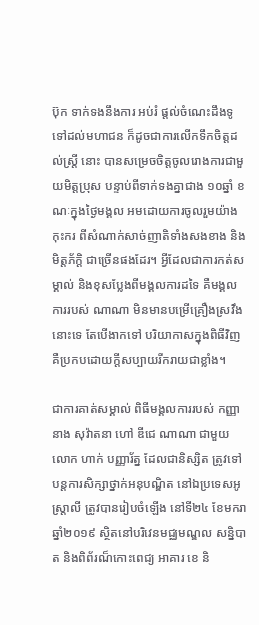ប៊ុក ទាក់ទងនឹងការ អប់រំ ផ្តល់ចំណេះដឹងទូទៅដល់មហាជន ក៏ដូចជាការលើកទឹកចិត្តដល់ស្ត្រី នោះ បានសម្រេចចិត្តចូលរោងការជាមួយមិត្តប្រុស បន្ទាប់ពីទាក់ទងគ្នាជាង ១០ឆ្នាំ ខណៈក្នុងថ្ងៃមង្គល អមដោយការចូលរួមយ៉ាងកុះករ ពីសំណាក់សាច់ញាតិទាំងសងខាង និងមិត្តភ័ក្តិ ជាច្រើនផងដែរ។ អ្វីដែលជាការកត់សម្គាល់ និងខុសប្លែងពីមង្គលការដទៃ គឺមង្គលការរបស់ ណាណា មិនមានបម្រើគ្រឿងស្រវឹងនោះទេ តែបើងាកទៅ បរិយាកាសក្នុងពិធីវិញ គឺប្រកបដោយក្តីសប្បាយរីករាយជាខ្លាំង។

ជាការគាត់សម្គាល់ ពិធីមង្គលការរបស់ កញ្ញា នាង សុវ៉ាតនា ហៅ ឌីជេ ណាណា ជាមួយលោក ហាក់ បញ្ញារ័ត្ន ដែលជានិស្សិត ត្រូវទៅបន្ដការសិក្សាថ្នាក់អនុបណ្ឌិត នៅឯប្រទេសអូស្ត្រាលី ត្រូវបានរៀបចំឡើង នៅទី២៤ ខែមករា ឆ្នាំ២០១៩ ស្ថិតនៅបរិវេនមជ្ឈមណ្ឌល សន្និបាត និងពិព័រណ៏កោះពេជ្យ អាគារ ខេ និ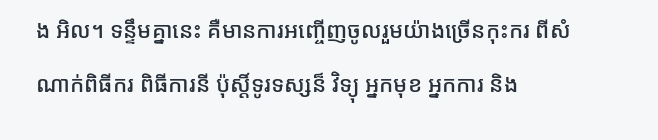ង អិល។ ទន្ទឹមគ្នានេះ គឺមានការអញ្ចើញចូលរួមយ៉ាងច្រើនកុះករ ពីសំណាក់ពិធីករ ពិធីការនី ប៉ុស្ដិ៍ទូរទស្សន៏ វិទ្យុ អ្នកមុខ អ្នកការ និង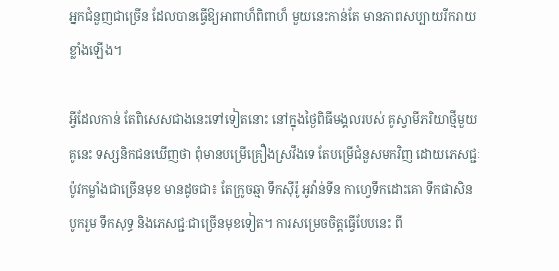អ្នកជំនួញជាច្រើន ដែលបានធ្វើឱ្យអាពាហ៏ពិពាហ៏ មួយនេះកាន់តែ មានភាពសប្បាយរីករាយខ្លាំងឡើង។

អ្វីដែលកាន់ តែពិសេសជាងនេះទៅទៀតនោះ នៅក្នុងថ្ងៃពិធីមង្គលរបស់ គូស្វាមីភរិយាថ្មីមួយគូនេះ ទស្សនិកជនឃើញថា ពុំមានបម្រើគ្រឿងស្រវឹងទេ តែបម្រើជំនួសមកវិញ ដោយភេសជ្ជៈប៉ូវកម្លាំងជាច្រើនមុខ មានដូចជា៖ តែក្រូចឆ្មា ទឹកស៊ីរ៉ូ អូវ៉ាន់ទីន កាហ្វេទឹកដោះគោ ទឹកផាសិន បូករួម ទឹកសុទ្ធ និងភេសជ្ជៈជាច្រើនមុខទៀត។ ការសម្រេចចិត្តធ្វើបែបនេះ ពី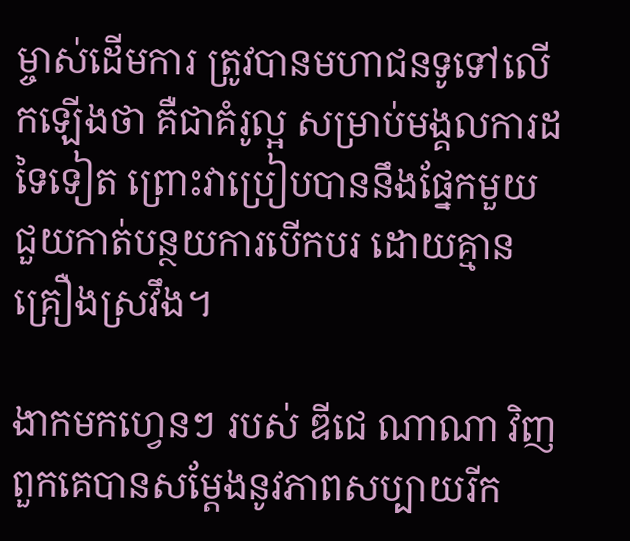ម្ចាស់ដើមការ ត្រូវបានមហាជនទូទៅលើកឡើងថា គឺជាគំរូល្អ សម្រាប់មង្គលការដទៃទៀត ព្រោះវាប្រៀបបាននឹងផ្នែកមួយ ជួយកាត់បន្ថយការបើកបរ ដោយគ្មានគ្រឿងស្រវឹង។

ងាកមកហ្វេនៗ របស់ ឌីជេ ណាណា វិញ ពួកគេបានសម្តែងនូវភាពសប្បាយរីក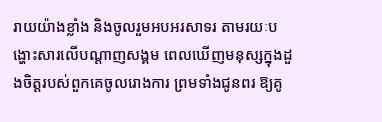រាយយ៉ាងខ្លាំង និងចូលរួមអបអរសាទរ តាមរយៈបង្ហោះសារលើបណ្តាញសង្គម ពេលឃើញមនុស្សក្នុងដួងចិត្តរបស់ពួកគេចូលរោងការ ព្រមទាំងជូនពរ ឱ្យគូ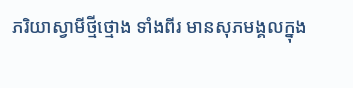ភរិយាស្វាមីថ្មីថ្មោង ទាំងពីរ មានសុភមង្គលក្នុង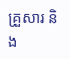គ្រួសារ និង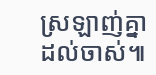ស្រឡាញ់គ្នាដល់ចាស់៕